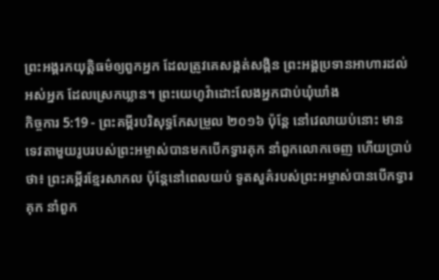ព្រះអង្គរកយុត្តិធម៌ឲ្យពួកអ្នក ដែលត្រូវគេសង្កត់សង្កិន ព្រះអង្គប្រទានអាហារដល់អស់អ្នក ដែលស្រេកឃ្លាន។ ព្រះយេហូវ៉ាដោះលែងអ្នកជាប់ឃុំឃាំង
កិច្ចការ 5:19 - ព្រះគម្ពីរបរិសុទ្ធកែសម្រួល ២០១៦ ប៉ុន្តែ នៅវេលាយប់នោះ មានទេវតាមួយរូបរបស់ព្រះអម្ចាស់បានមកបើកទ្វារគុក នាំពួកលោកចេញ ហើយប្រាប់ថា៖ ព្រះគម្ពីរខ្មែរសាកល ប៉ុន្តែនៅពេលយប់ ទូតសួគ៌របស់ព្រះអម្ចាស់បានបើកទ្វារគុក នាំពួក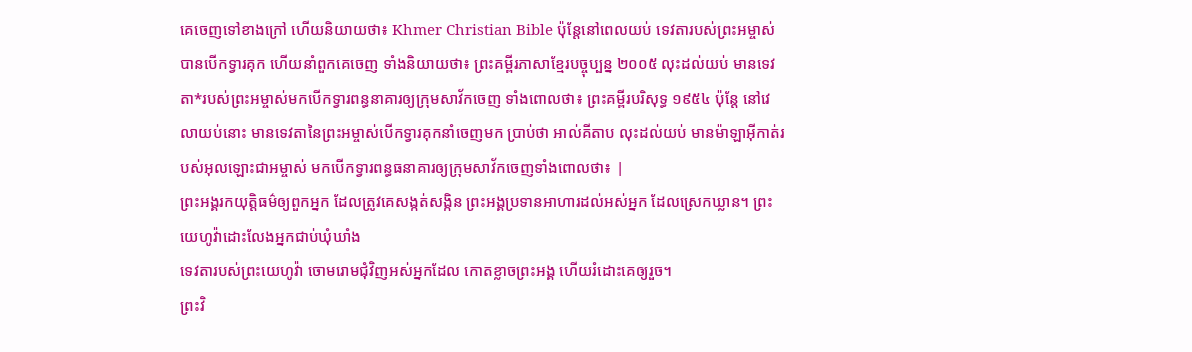គេចេញទៅខាងក្រៅ ហើយនិយាយថា៖ Khmer Christian Bible ប៉ុន្ដែនៅពេលយប់ ទេវតារបស់ព្រះអម្ចាស់បានបើកទ្វារគុក ហើយនាំពួកគេចេញ ទាំងនិយាយថា៖ ព្រះគម្ពីរភាសាខ្មែរបច្ចុប្បន្ន ២០០៥ លុះដល់យប់ មានទេវតា*របស់ព្រះអម្ចាស់មកបើកទ្វារពន្ធនាគារឲ្យក្រុមសាវ័កចេញ ទាំងពោលថា៖ ព្រះគម្ពីរបរិសុទ្ធ ១៩៥៤ ប៉ុន្តែ នៅវេលាយប់នោះ មានទេវតានៃព្រះអម្ចាស់បើកទ្វារគុកនាំចេញមក ប្រាប់ថា អាល់គីតាប លុះដល់យប់ មានម៉ាឡាអ៊ីកាត់របស់អុលឡោះជាអម្ចាស់ មកបើកទ្វារពន្ធធនាគារឲ្យក្រុមសាវ័កចេញទាំងពោលថា៖ |
ព្រះអង្គរកយុត្តិធម៌ឲ្យពួកអ្នក ដែលត្រូវគេសង្កត់សង្កិន ព្រះអង្គប្រទានអាហារដល់អស់អ្នក ដែលស្រេកឃ្លាន។ ព្រះយេហូវ៉ាដោះលែងអ្នកជាប់ឃុំឃាំង
ទេវតារបស់ព្រះយេហូវ៉ា ចោមរោមជុំវិញអស់អ្នកដែល កោតខ្លាចព្រះអង្គ ហើយរំដោះគេឲ្យរួច។
ព្រះវិ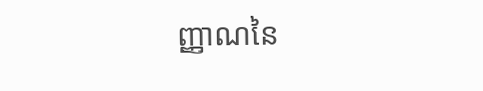ញ្ញាណនៃ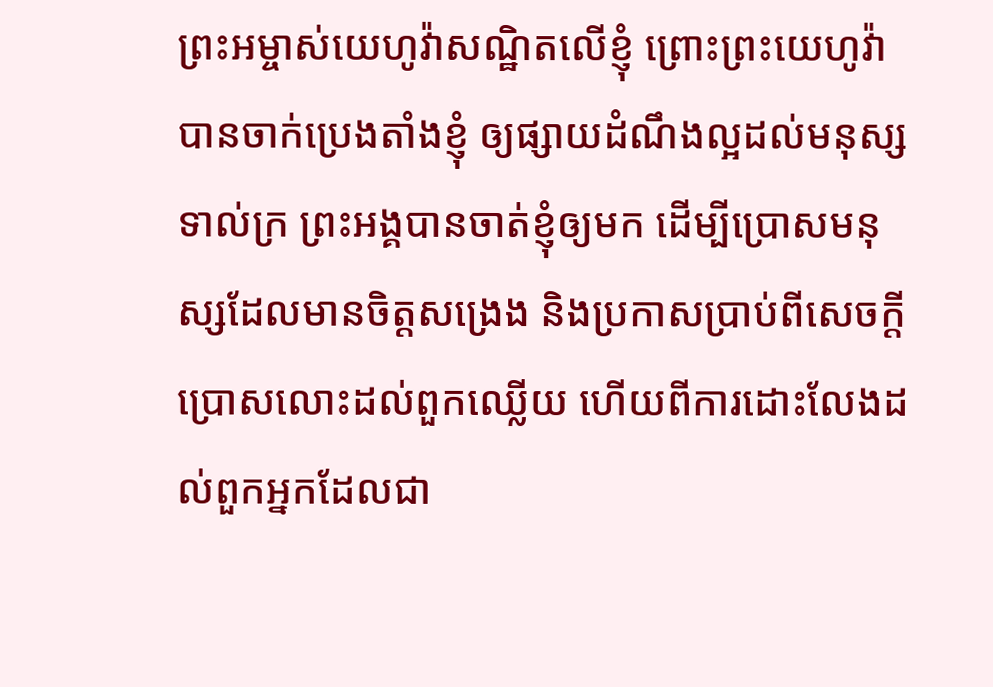ព្រះអម្ចាស់យេហូវ៉ាសណ្ឋិតលើខ្ញុំ ព្រោះព្រះយេហូវ៉ាបានចាក់ប្រេងតាំងខ្ញុំ ឲ្យផ្សាយដំណឹងល្អដល់មនុស្សទាល់ក្រ ព្រះអង្គបានចាត់ខ្ញុំឲ្យមក ដើម្បីប្រោសមនុស្សដែលមានចិត្តសង្រេង និងប្រកាសប្រាប់ពីសេចក្ដីប្រោសលោះដល់ពួកឈ្លើយ ហើយពីការដោះលែងដល់ពួកអ្នកដែលជា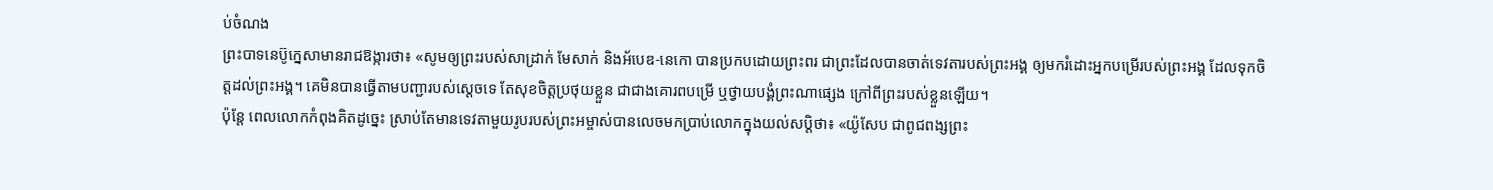ប់ចំណង
ព្រះបាទនេប៊ូក្នេសាមានរាជឱង្ការថា៖ «សូមឲ្យព្រះរបស់សាដ្រាក់ មែសាក់ និងអ័បេឌ-នេកោ បានប្រកបដោយព្រះពរ ជាព្រះដែលបានចាត់ទេវតារបស់ព្រះអង្គ ឲ្យមករំដោះអ្នកបម្រើរបស់ព្រះអង្គ ដែលទុកចិត្តដល់ព្រះអង្គ។ គេមិនបានធ្វើតាមបញ្ជារបស់ស្តេចទេ តែសុខចិត្តប្រថុយខ្លួន ជាជាងគោរពបម្រើ ឬថ្វាយបង្គំព្រះណាផ្សេង ក្រៅពីព្រះរបស់ខ្លួនឡើយ។
ប៉ុន្តែ ពេលលោកកំពុងគិតដូច្នេះ ស្រាប់តែមានទេវតាមួយរូបរបស់ព្រះអម្ចាស់បានលេចមកប្រាប់លោកក្នុងយល់សប្តិថា៖ «យ៉ូសែប ជាពូជពង្សព្រះ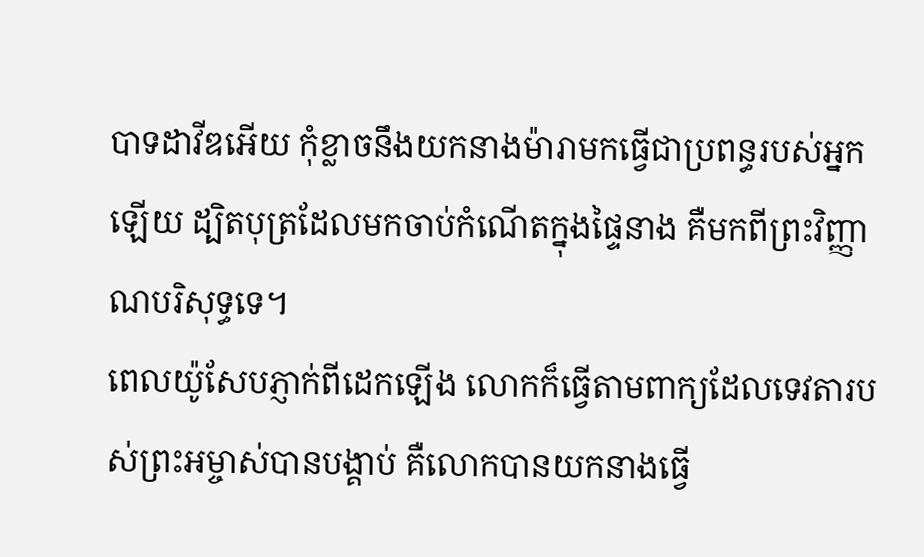បាទដាវីឌអើយ កុំខ្លាចនឹងយកនាងម៉ារាមកធ្វើជាប្រពន្ធរបស់អ្នកឡើយ ដ្បិតបុត្រដែលមកចាប់កំណើតក្នុងផ្ទៃនាង គឺមកពីព្រះវិញ្ញាណបរិសុទ្ធទេ។
ពេលយ៉ូសែបភ្ញាក់ពីដេកឡើង លោកក៏ធ្វើតាមពាក្យដែលទេវតារបស់ព្រះអម្ចាស់បានបង្គាប់ គឺលោកបានយកនាងធ្វើ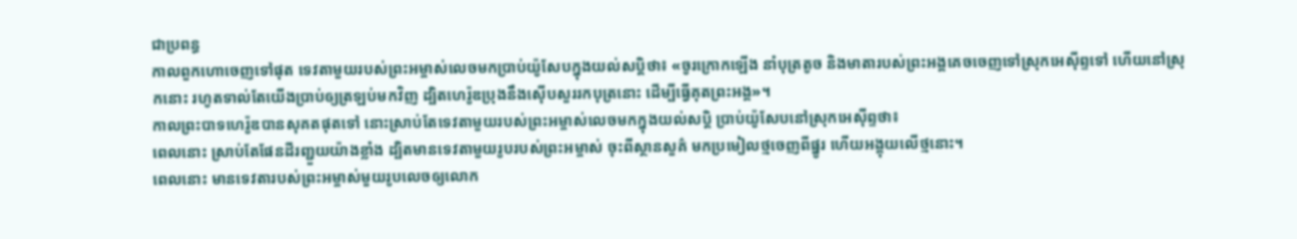ជាប្រពន្ធ
កាលពួកហោចេញទៅផុត ទេវតាមួយរបស់ព្រះអម្ចាស់លេចមកប្រាប់យ៉ូសែបក្នុងយល់សប្តិថា៖ «ចូរក្រោកឡើង នាំបុត្រតូច និងមាតារបស់ព្រះអង្គគេចចេញទៅស្រុកអេស៊ីព្ទទៅ ហើយនៅស្រុកនោះ រហូតទាល់តែយើងប្រាប់ឲ្យត្រឡប់មកវិញ ដ្បិតហេរ៉ូឌប្រុងនឹងស៊ើបសួររកបុត្រនោះ ដើម្បីធ្វើគុតព្រះអង្គ»។
កាលព្រះបាទហេរ៉ូឌបានសុគតផុតទៅ នោះស្រាប់តែទេវតាមួយរបស់ព្រះអម្ចាស់លេចមកក្នុងយល់សប្តិ ប្រាប់យ៉ូសែបនៅស្រុកអេស៊ីព្ទថា៖
ពេលនោះ ស្រាប់តែផែនដីរញ្ជួយយ៉ាងខ្លាំង ដ្បិតមានទេវតាមួយរូបរបស់ព្រះអម្ចាស់ ចុះពីស្ថានសួគ៌ មកប្រមៀលថ្មចេញពីផ្នូរ ហើយអង្គុយលើថ្មនោះ។
ពេលនោះ មានទេវតារបស់ព្រះអម្ចាស់មួយរូបលេចឲ្យលោក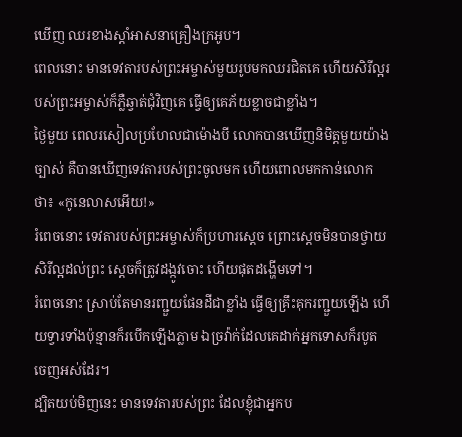ឃើញ ឈរខាងស្តាំអាសនាគ្រឿងក្រអូប។
ពេលនោះ មានទេវតារបស់ព្រះអម្ចាស់មួយរូបមកឈរជិតគេ ហើយសិរីល្អរបស់ព្រះអម្ចាស់ក៏ភ្លឺឆ្វាត់ជុំវិញគេ ធ្វើឲ្យគេភ័យខ្លាចជាខ្លាំង។
ថ្ងៃមួយ ពេលរសៀលប្រហែលជាម៉ោងបី លោកបានឃើញនិមិត្តមួយយ៉ាងច្បាស់ គឺបានឃើញទេវតារបស់ព្រះចូលមក ហើយពោលមកកាន់លោកថា៖ «កូនេលាសអើយ!»
រំពេចនោះ ទេវតារបស់ព្រះអម្ចាស់ក៏ប្រហារស្តេច ព្រោះស្តេចមិនបានថ្វាយសិរីល្អដល់ព្រះ ស្ដេចក៏ត្រូវដង្កូវចោះ ហើយផុតដង្ហើមទៅ។
រំពេចនោះ ស្រាប់តែមានរញ្ជួយផែនដីជាខ្លាំង ធ្វើឲ្យគ្រឹះគុករញ្ជួយឡើង ហើយទ្វារទាំងប៉ុន្មានក៏របើកឡើងភ្លាម ឯច្រវ៉ាក់ដែលគេដាក់អ្នកទោសក៏របូតចេញអស់ដែរ។
ដ្បិតយប់មិញនេះ មានទេវតារបស់ព្រះ ដែលខ្ញុំជាអ្នកប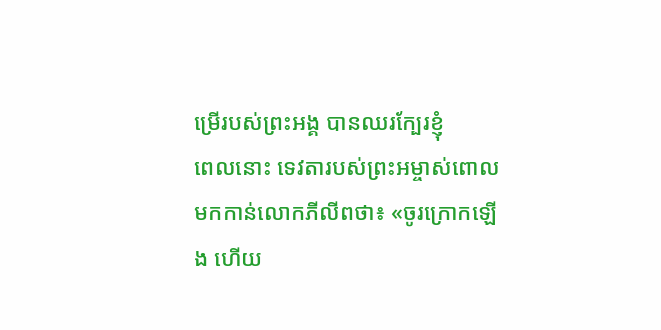ម្រើរបស់ព្រះអង្គ បានឈរក្បែរខ្ញុំ
ពេលនោះ ទេវតារបស់ព្រះអម្ចាស់ពោលមកកាន់លោកភីលីពថា៖ «ចូរក្រោកឡើង ហើយ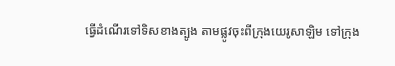ធ្វើដំណើរទៅទិសខាងត្បូង តាមផ្លូវចុះពីក្រុងយេរូសាឡិម ទៅក្រុង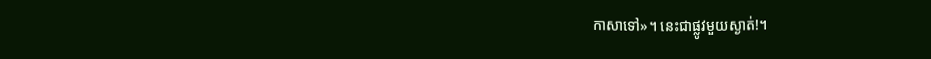កាសាទៅ»។ នេះជាផ្លូវមួយស្ងាត់!។